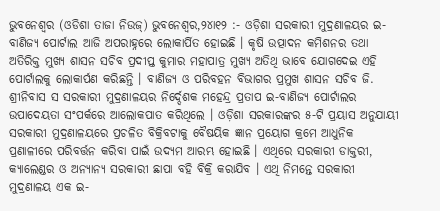ଭୁବନେଶ୍ଵର (ଓଡିଶା ତାଜା ନିଉଜ୍) ଭୁବନେଶ୍ୱର,୨୪ା୧୨ :- ଓଡ଼ିଶା ସରକାରୀ ମୁଦ୍ରଣାଳୟର ଇ-ବାଣିଜ୍ୟ ପୋର୍ଟାଲ ଆଜି ଅପରାହ୍ନରେ ଲୋକାର୍ପିତ ହୋଇଛି । କୃଷି ଉତ୍ପାଦନ କମିଶନର ତଥା ଅତିରିକ୍ତ ମୁଖ୍ୟ ଶାସନ ସଚିବ ପ୍ରଦୀପ୍ତ କୁମାର ମହାପାତ୍ର ମୁଖ୍ୟ ଅତିଥି ଭାବେ ଯୋଗଦେଇ ଏହି ପୋର୍ଟାଲକୁ ଲୋକାର୍ପଣ କରିଛନ୍ତି । ବାଣିଜ୍ୟ ଓ ପରିବହନ ବିଭାଗର ପ୍ରମୁଖ ଶାସନ ସଚିବ ଜି. ଶ୍ରୀନିବାସ ସ ସରକାରୀ ମୁଦ୍ରଣାଳୟର ନିର୍ଦ୍ଦେଶକ ମହେନ୍ଦ୍ର ପ୍ରତାପ ଇ-ବାଣିଜ୍ୟ ପୋର୍ଟାଲର ଉପାଦେୟତା ସଂପର୍କରେ ଆଲୋକପାତ କରିଥିଲେ । ଓଡ଼ିଶା ସରକାରଙ୍କର ୫-ଟି ପ୍ରୟାସ ଅନୁଯାୟୀ ସରକାରୀ ମୁଦ୍ରଣାଳୟରେ ପ୍ରଚଳିତ ବିକ୍ରିବଟାକୁ ବୈଷୟିକ ଜ୍ଞାନ ପ୍ରୟୋଗ କ୍ରମେ ଆଧୁନିକ ପ୍ରଣାଳୀରେ ପରିବର୍ତ୍ତନ କରିବା ପାଇଁ ଉଦ୍ୟମ ଆରମ୍ଭ ହୋଇଛି । ଏଥିରେ ସରକାରୀ ଡାକ୍ତରୀ, କ୍ୟାଲେଣ୍ଡର ଓ ଅନ୍ୟାନ୍ୟ ସରକାରୀ ଛାପା ବହି ବିକ୍ରି କରାଯିବ । ଏଥି ନିମନ୍ତେ ସରକାରୀ ମୁଦ୍ରଣାଳୟ ଏକ ଇ-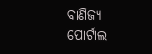ବାଣିଜ୍ୟ ପୋର୍ଟାଲ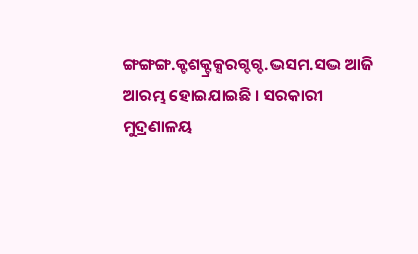ଙ୍ଗଙ୍ଗଙ୍ଗ.କ୍ଟଶକ୍ଟ୍ରକ୍ସରଗ୍ଦଗ୍ଦ.ଦ୍ଭସମ.ସଦ୍ଭ ଆଜି ଆରମ୍ଭ ହୋଇଯାଇଛି । ସରକାରୀ ମୁଦ୍ରଣାଳୟ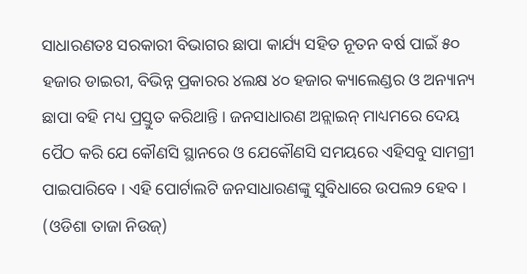ସାଧାରଣତଃ ସରକାରୀ ବିଭାଗର ଛାପା କାର୍ଯ୍ୟ ସହିତ ନୂତନ ବର୍ଷ ପାଇଁ ୫୦ ହଜାର ଡାଇରୀ, ବିଭିନ୍ନ ପ୍ରକାରର ୪ଲକ୍ଷ ୪୦ ହଜାର କ୍ୟାଲେଣ୍ଡର ଓ ଅନ୍ୟାନ୍ୟ ଛାପା ବହି ମଧ୍ୟ ପ୍ରସ୍ତୁତ କରିଥାନ୍ତି । ଜନସାଧାରଣ ଅନ୍ଲାଇନ୍ ମାଧ୍ୟମରେ ଦେୟ ପୈଠ କରି ଯେ କୌଣସି ସ୍ଥାନରେ ଓ ଯେକୌଣସି ସମୟରେ ଏହିସବୁ ସାମଗ୍ରୀ ପାଇପାରିବେ । ଏହି ପୋର୍ଟାଲଟି ଜନସାଧାରଣଙ୍କୁ ସୁବିଧାରେ ଉପଲ୨ ହେବ । (ଓଡିଶା ତାଜା ନିଉଜ୍)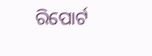ରିପୋର୍ଟ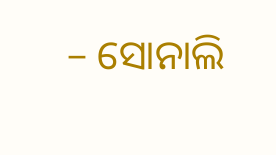– ସୋନାଲି